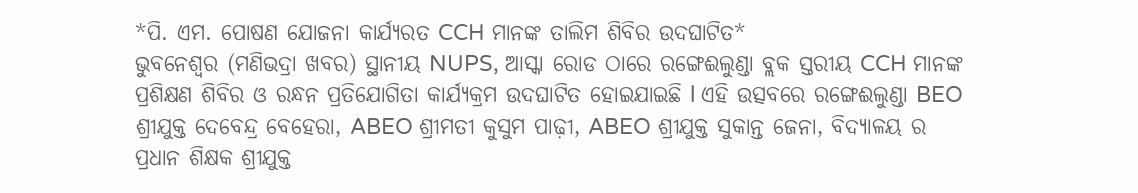*ପି. ଏମ. ପୋଷଣ ଯୋଜନା କାର୍ଯ୍ୟରତ CCH ମାନଙ୍କ ତାଲିମ ଶିବିର ଉଦଘାଟିତ*
ଭୁବନେଶ୍ଵର (ମଣିଭଦ୍ରା ଖବର) ସ୍ଥାନୀୟ NUPS, ଆସ୍କା ରୋଡ ଠାରେ ରଙ୍ଗେଈଲୁଣ୍ଡା ବ୍ଲକ ସ୍ତରୀୟ CCH ମାନଙ୍କ ପ୍ରଶିକ୍ଷଣ ଶିବିର ଓ ରନ୍ଧନ ପ୍ରତିଯୋଗିତା କାର୍ଯ୍ୟକ୍ରମ ଉଦଘାଟିତ ହୋଇଯାଇଛି l ଏହି ଉତ୍ସବରେ ରଙ୍ଗେଈଲୁଣ୍ଡା BEO ଶ୍ରୀଯୁକ୍ତ ଦେବେନ୍ଦ୍ର ବେହେରା, ABEO ଶ୍ରୀମତୀ କୁସୁମ ପାଢ଼ୀ, ABEO ଶ୍ରୀଯୁକ୍ତ ସୁକାନ୍ତ ଜେନା, ବିଦ୍ୟାଳୟ ର ପ୍ରଧାନ ଶିକ୍ଷକ ଶ୍ରୀଯୁକ୍ତ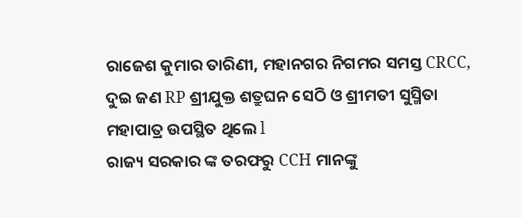ରାଜେଶ କୁମାର ତାରିଣୀ, ମହାନଗର ନିଗମର ସମସ୍ତ CRCC, ଦୁଇ ଜଣ RP ଶ୍ରୀଯୁକ୍ତ ଶତ୍ରୁଘନ ସେଠି ଓ ଶ୍ରୀମତୀ ସୁସ୍ମିତା ମହାପାତ୍ର ଉପସ୍ଥିତ ଥିଲେ l
ରାଜ୍ୟ ସରକାର ଙ୍କ ତରଫରୁ CCH ମାନଙ୍କୁ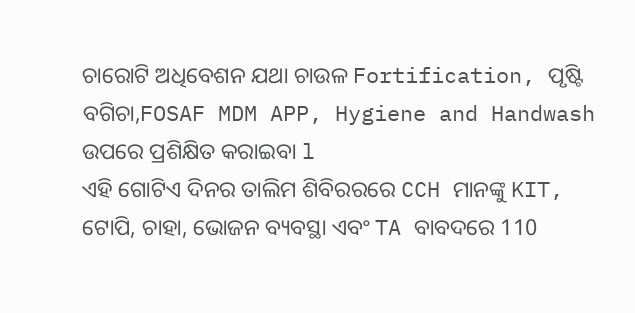ଚାରୋଟି ଅଧିବେଶନ ଯଥା ଚାଉଳ Fortification, ପୃଷ୍ଟି ବଗିଚା,FOSAF MDM APP, Hygiene and Handwash ଉପରେ ପ୍ରଶିକ୍ଷିତ କରାଇବା l
ଏହି ଗୋଟିଏ ଦିନର ତାଲିମ ଶିବିରରରେ CCH ମାନଙ୍କୁ KIT, ଟୋପି, ଚାହା, ଭୋଜନ ବ୍ୟବସ୍ଥା ଏବଂ TA ବାବଦରେ 110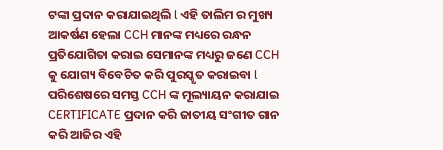ଟଙ୍କା ପ୍ରଦାନ କରାଯାଇଥିଲି l ଏହି ତାଲିମ ର ମୁଖ୍ୟ ଆକର୍ଷଣ ହେଲା CCH ମାନଙ୍କ ମଧ୍ୟରେ ରନ୍ଧନ ପ୍ରତିଯୋଗିତା କରାଇ ସେମାନଙ୍କ ମଧ୍ୟରୁ ଜଣେ CCH କୁ ଯୋଗ୍ୟ ବିବେଚିତ କରି ପୁରସ୍କୃତ କରାଇବା l ପରିଶେଷରେ ସମସ୍ତ CCH ଙ୍କ ମୂଲ୍ୟାୟନ କରାଯାଇ CERTIFICATE ପ୍ରଦାନ କରି ଜାତୀୟ ସଂଗୀତ ଗାନ କରି ଆଜିର ଏହି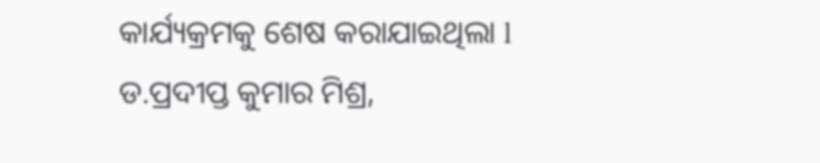କାର୍ଯ୍ୟକ୍ରମକୁ ଶେଷ କରାଯାଇଥିଲା l
ଡ.ପ୍ରଦୀପ୍ତ କୁମାର ମିଶ୍ର,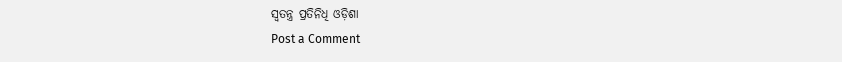ସ୍ବତନ୍ତ୍ର ପ୍ରତିନିଧି ଓଡ଼ିଶା
Post a Comment